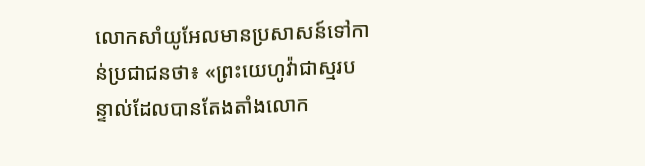លោកសាំយូអែលមានប្រសាសន៍ទៅកាន់ប្រជាជនថា៖ «ព្រះយេហូវ៉ាជាស្មរបន្ទាល់ដែលបានតែងតាំងលោក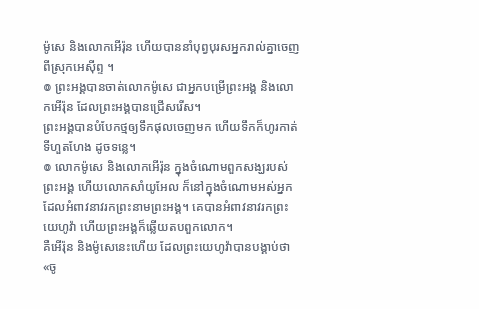ម៉ូសេ និងលោកអើរ៉ុន ហើយបាននាំបុព្វបុរសអ្នករាល់គ្នាចេញពីស្រុកអេស៊ីព្ទ ។
៙ ព្រះអង្គបានចាត់លោកម៉ូសេ ជាអ្នកបម្រើព្រះអង្គ និងលោកអើរ៉ុន ដែលព្រះអង្គបានជ្រើសរើស។
ព្រះអង្គបានបំបែកថ្មឲ្យទឹកផុលចេញមក ហើយទឹកក៏ហូរកាត់ទីហួតហែង ដូចទន្លេ។
៙ លោកម៉ូសេ និងលោកអើរ៉ុន ក្នុងចំណោមពួកសង្ឃរបស់ព្រះអង្គ ហើយលោកសាំយូអែល ក៏នៅក្នុងចំណោមអស់អ្នក ដែលអំពាវនាវរកព្រះនាមព្រះអង្គ។ គេបានអំពាវនាវរកព្រះយេហូវ៉ា ហើយព្រះអង្គក៏ឆ្លើយតបពួកលោក។
គឺអើរ៉ុន និងម៉ូសេនេះហើយ ដែលព្រះយេហូវ៉ាបានបង្គាប់ថា «ចូ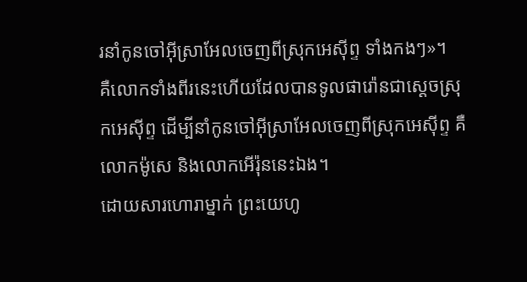រនាំកូនចៅអ៊ីស្រាអែលចេញពីស្រុកអេស៊ីព្ទ ទាំងកងៗ»។
គឺលោកទាំងពីរនេះហើយដែលបានទូលផារ៉ោនជាស្តេចស្រុកអេស៊ីព្ទ ដើម្បីនាំកូនចៅអ៊ីស្រាអែលចេញពីស្រុកអេស៊ីព្ទ គឺលោកម៉ូសេ និងលោកអើរ៉ុននេះឯង។
ដោយសារហោរាម្នាក់ ព្រះយេហូ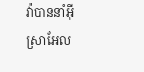វ៉ាបាននាំអ៊ីស្រាអែល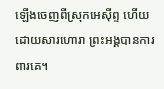ឡើងចេញពីស្រុកអេស៊ីព្ទ ហើយដោយសារហោរា ព្រះអង្គបានការពារគេ។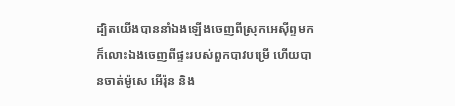ដ្បិតយើងបាននាំឯងឡើងចេញពីស្រុកអេស៊ីព្ទមក ក៏លោះឯងចេញពីផ្ទះរបស់ពួកបាវបម្រើ ហើយបានចាត់ម៉ូសេ អើរ៉ុន និង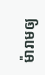ម៉ារាមឲ្យ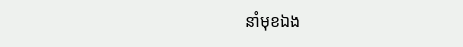នាំមុខឯង